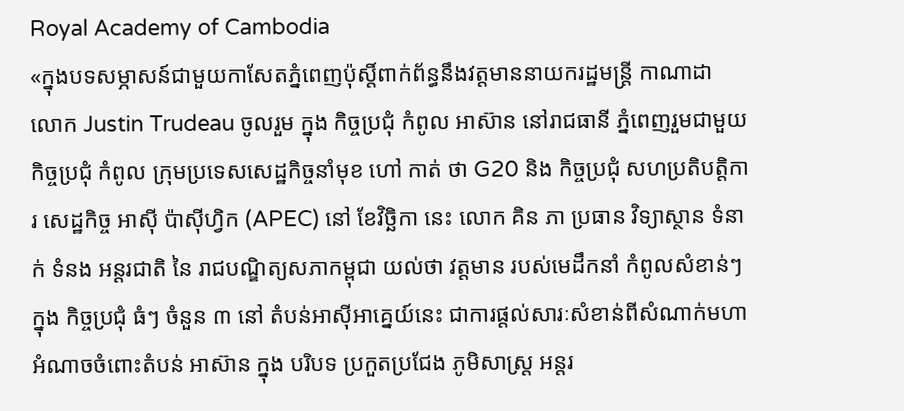Royal Academy of Cambodia
«ក្នុងបទសម្ភាសន៍ជាមួយកាសែតភ្នំពេញប៉ុស្តិ៍ពាក់ព័ន្ធនឹងវត្តមាននាយករដ្ឋមន្ត្រី កាណាដា លោក Justin Trudeau ចូលរួម ក្នុង កិច្ចប្រជុំ កំពូល អាស៊ាន នៅរាជធានី ភ្នំពេញរួមជាមួយកិច្ចប្រជុំ កំពូល ក្រុមប្រទេសសេដ្ឋកិច្ចនាំមុខ ហៅ កាត់ ថា G20 និង កិច្ចប្រជុំ សហប្រតិបត្តិការ សេដ្ឋកិច្ច អាស៊ី ប៉ាស៊ីហ្វិក (APEC) នៅ ខែវិច្ឆិកា នេះ លោក គិន ភា ប្រធាន វិទ្យាស្ថាន ទំនាក់ ទំនង អន្តរជាតិ នៃ រាជបណ្ឌិត្យសភាកម្ពុជា យល់ថា វត្តមាន របស់មេដឹកនាំ កំពូលសំខាន់ៗ ក្នុង កិច្ចប្រជុំ ធំៗ ចំនួន ៣ នៅ តំបន់អាស៊ីអាគ្នេយ៍នេះ ជាការផ្តល់សារៈសំខាន់ពីសំណាក់មហាអំណាចចំពោះតំបន់ អាស៊ាន ក្នុង បរិបទ ប្រកួតប្រជែង ភូមិសាស្ត្រ អន្តរ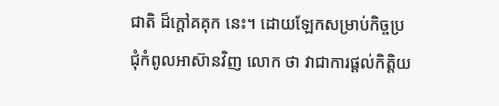ជាតិ ដ៏ក្តៅគគុក នេះ។ ដោយឡែកសម្រាប់កិច្ចប្រជុំកំពូលអាស៊ានវិញ លោក ថា វាជាការផ្តល់កិត្តិយ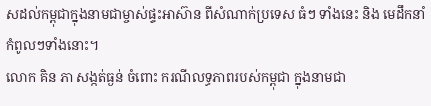សដល់កម្ពុជាក្នុងនាមជាម្ចាស់ផ្ទះអាស៊ាន ពីសំណាក់ប្រទេស ធំៗ ទាំងនេះ និង មេដឹកនាំកំពូលៗទាំងនោះ។
លោក គិន ភា សង្កត់ធ្ងន់ ចំពោះ ករណីលទ្ធភាពរបស់កម្ពុជា ក្នុងនាមជា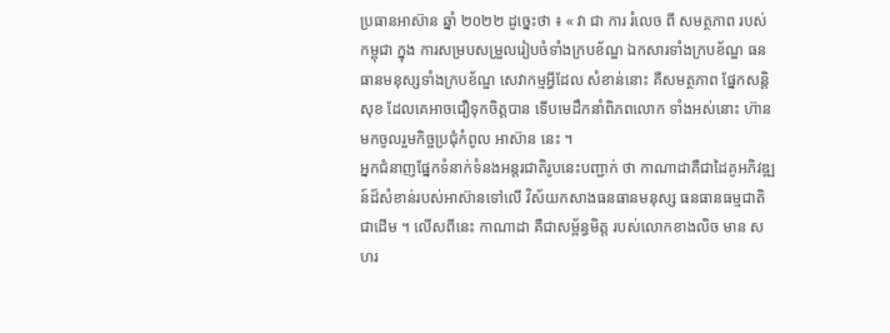ប្រធានអាស៊ាន ឆ្នាំ ២០២២ ដូច្នេះថា ៖ « វា ជា ការ រំលេច ពី សមត្ថភាព របស់ កម្ពុជា ក្នុង ការសម្របសម្រួលរៀបចំទាំងក្របខ័ណ្ឌ ឯកសារទាំងក្របខ័ណ្ឌ ធនធានមនុស្សទាំងក្របខ័ណ្ឌ សេវាកម្មអ្វីដែល សំខាន់នោះ គឺសមត្ថភាព ផ្នែកសន្តិសុខ ដែលគេអាចជឿទុកចិត្តបាន ទើបមេដឹកនាំពិភពលោក ទាំងអស់នោះ ហ៊ានមកចូលរួមកិច្ចប្រជុំកំពូល អាស៊ាន នេះ ។
អ្នកជំនាញផ្នែកទំនាក់ទំនងអន្តរជាតិរូបនេះបញ្ជាក់ ថា កាណាដាគឺជាដៃគូអភិវឌ្ឍន៍ដ៏សំខាន់របស់អាស៊ានទៅលើ វិស័យកសាងធនធានមនុស្ស ធនធានធម្មជាតិ ជាដើម ។ លើសពីនេះ កាណាដា គឺជាសម្ព័ន្ធមិត្ត របស់លោកខាងលិច មាន សហរ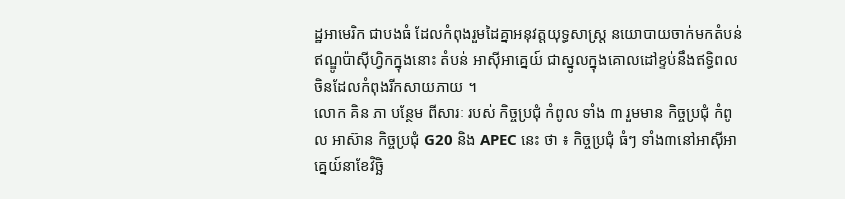ដ្ឋអាមេរិក ជាបងធំ ដែលកំពុងរួមដៃគ្នាអនុវត្តយុទ្ធសាស្ត្រ នយោបាយចាក់មកតំបន់ឥណ្ឌូប៉ាស៊ីហ្វិកក្នុងនោះ តំបន់ អាស៊ីអាគ្នេយ៍ ជាស្នូលក្នុងគោលដៅខ្ទប់នឹងឥទ្ធិពលចិនដែលកំពុងរីកសាយភាយ ។
លោក គិន ភា បន្ថែម ពីសារៈ របស់ កិច្ចប្រជុំ កំពូល ទាំង ៣ រួមមាន កិច្ចប្រជុំ កំពូល អាស៊ាន កិច្ចប្រជុំ G20 និង APEC នេះ ថា ៖ កិច្ចប្រជុំ ធំៗ ទាំង៣នៅអាស៊ីអាគ្នេយ៍នាខែវិច្ឆិ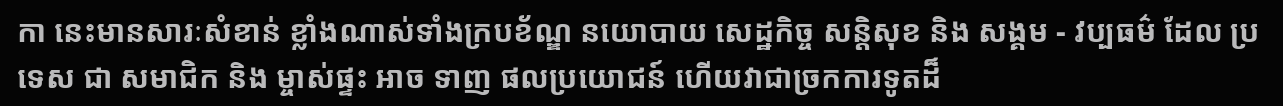កា នេះមានសារៈសំខាន់ ខ្លាំងណាស់ទាំងក្របខ័ណ្ឌ នយោបាយ សេដ្ឋកិច្ច សន្តិសុខ និង សង្គម - វប្បធម៌ ដែល ប្រទេស ជា សមាជិក និង ម្ចាស់ផ្ទះ អាច ទាញ ផលប្រយោជន៍ ហើយវាជាច្រកការទូតដ៏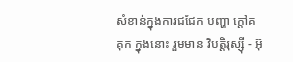សំខាន់ក្នុងការជជែក បញ្ហា ក្តៅគគុក ក្នុងនោះ រួមមាន វិបត្តិរុស្ស៊ី - អ៊ុ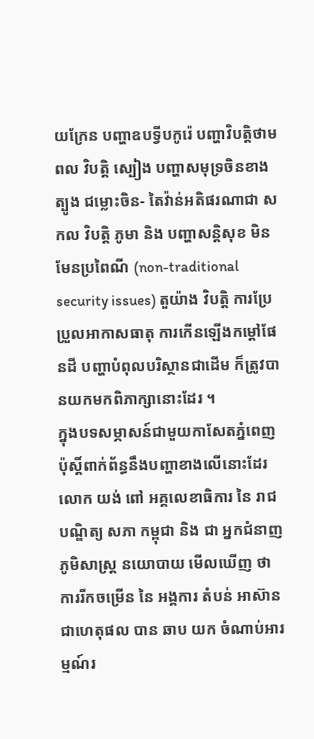យក្រែន បញ្ហាឧបទ្វីបកូរ៉េ បញ្ហាវិបត្តិថាមពល វិបត្តិ ស្បៀង បញ្ហាសមុទ្រចិនខាងត្បូង ជម្លោះចិន- តៃវ៉ាន់អតិផរណាជា សកល វិបត្តិ ភូមា និង បញ្ហាសន្តិសុខ មិនមែនប្រពៃណី (non-traditional security issues) តួយ៉ាង វិបត្តិ ការប្រែប្រួលអាកាសធាតុ ការកើនឡើងកម្តៅផែនដី បញ្ហាបំពុលបរិស្ថានជាដើម ក៏ត្រូវបានយកមកពិភាក្សានោះដែរ ។
ក្នុងបទសម្ភាសន៍ជាមួយកាសែតភ្នំពេញប៉ុស្តិ៍ពាក់ព័ន្ធនឹងបញ្ហាខាងលើនោះដែរ លោក យង់ ពៅ អគ្គលេខាធិការ នៃ រាជបណ្ឌិត្យ សភា កម្ពុជា និង ជា អ្នកជំនាញ ភូមិសាស្ត្រ នយោបាយ មើលឃើញ ថា ការរីកចម្រើន នៃ អង្គការ តំបន់ អាស៊ាន ជាហេតុផល បាន ឆាប យក ចំណាប់អារម្មណ៍រ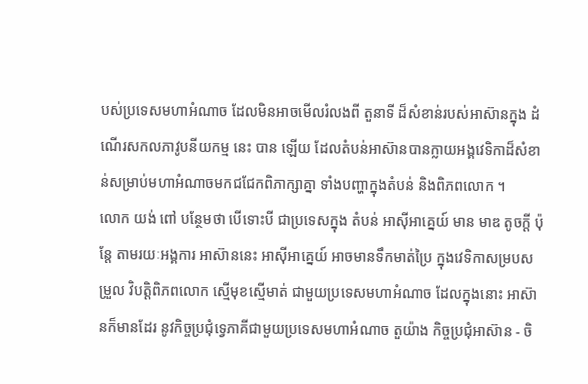បស់ប្រទេសមហាអំណាច ដែលមិនអាចមើលរំលងពី តួនាទី ដ៏សំខាន់របស់អាស៊ានក្នុង ដំណើរសកលភាវូបនីយកម្ម នេះ បាន ឡើយ ដែលតំបន់អាស៊ានបានក្លាយអង្គវេទិកាដ៏សំខាន់សម្រាប់មហាអំណាចមកជជែកពិភាក្សាគ្នា ទាំងបញ្ហាក្នុងតំបន់ និងពិភពលោក ។
លោក យង់ ពៅ បន្ថែមថា បើទោះបី ជាប្រទេសក្នុង តំបន់ អាស៊ីអាគ្នេយ៍ មាន មាឌ តូចក្តី ប៉ុន្តែ តាមរយៈអង្គការ អាស៊ាននេះ អាស៊ីអាគ្នេយ៍ អាចមានទឹកមាត់ប្រៃ ក្នុងវេទិកាសម្របសម្រួល វិបត្តិពិភពលោក ស្មើមុខស្មើមាត់ ជាមួយប្រទេសមហាអំណាច ដែលក្នុងនោះ អាស៊ានក៏មានដែរ នូវកិច្ចប្រជុំទ្វេភាគីជាមួយប្រទេសមហាអំណាច តួយ៉ាង កិច្ចប្រជុំអាស៊ាន - ចិ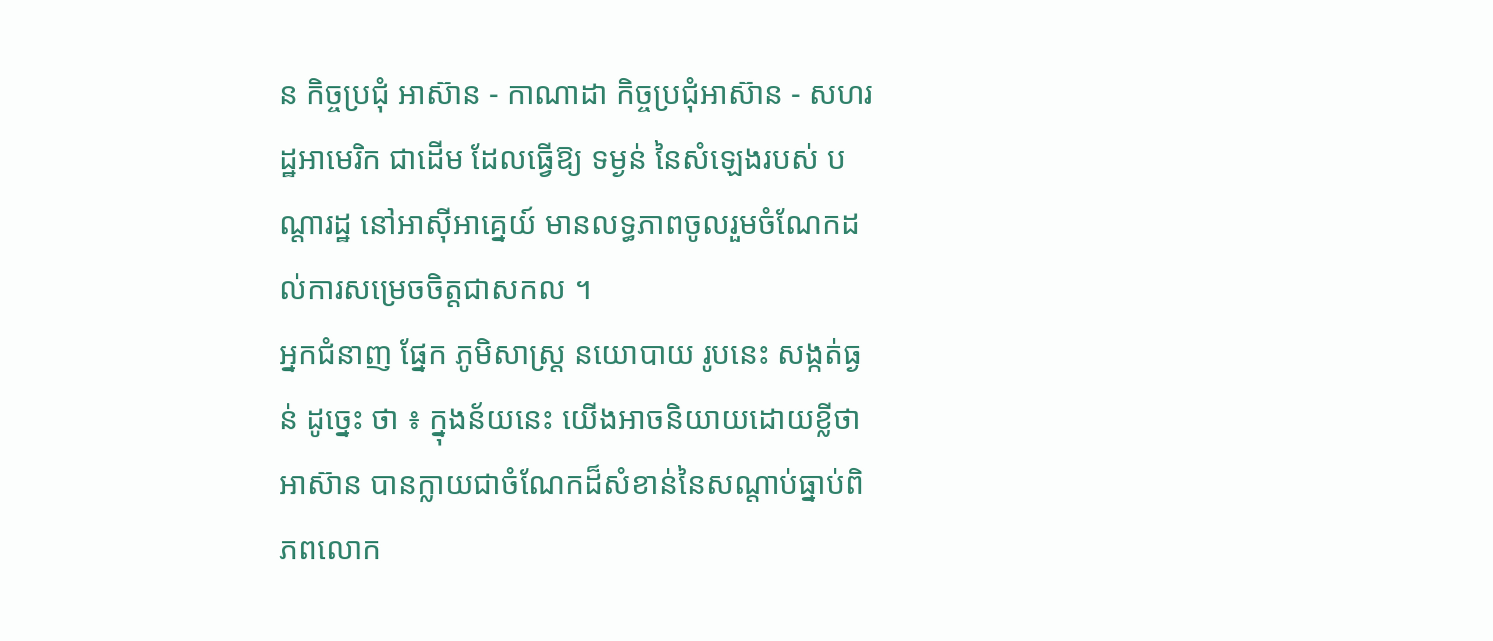ន កិច្ចប្រជុំ អាស៊ាន - កាណាដា កិច្ចប្រជុំអាស៊ាន - សហរដ្ឋអាមេរិក ជាដើម ដែលធ្វើឱ្យ ទម្ងន់ នៃសំឡេងរបស់ បណ្តារដ្ឋ នៅអាស៊ីអាគ្នេយ៍ មានលទ្ធភាពចូលរួមចំណែកដល់ការសម្រេចចិត្តជាសកល ។
អ្នកជំនាញ ផ្នែក ភូមិសាស្ត្រ នយោបាយ រូបនេះ សង្កត់ធ្ងន់ ដូច្នេះ ថា ៖ ក្នុងន័យនេះ យើងអាចនិយាយដោយខ្លីថា អាស៊ាន បានក្លាយជាចំណែកដ៏សំខាន់នៃសណ្តាប់ធ្នាប់ពិភពលោក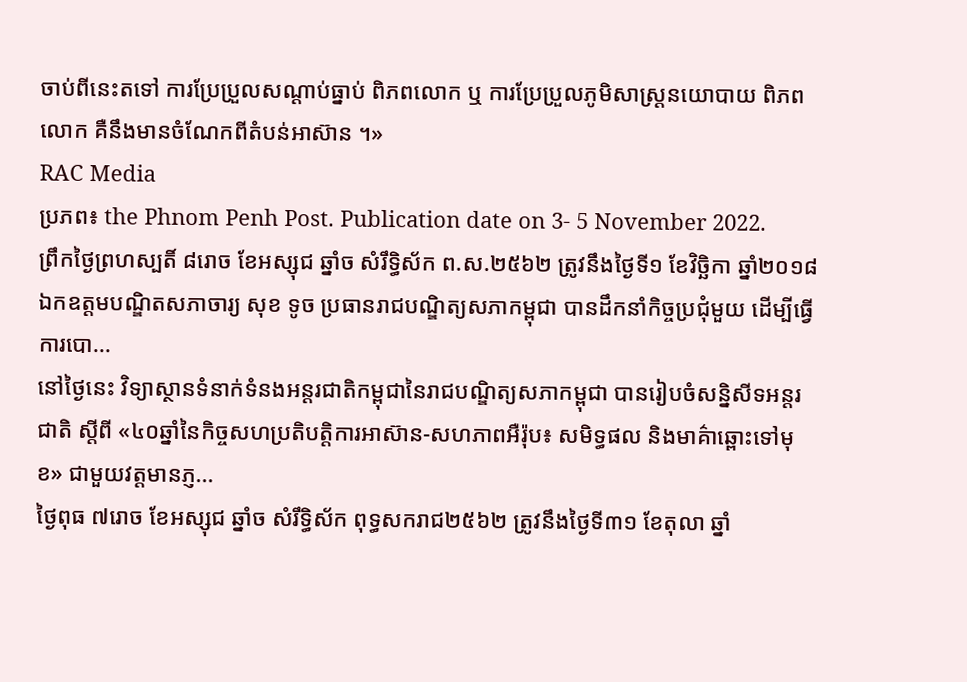ចាប់ពីនេះតទៅ ការប្រែប្រួលសណ្តាប់ធ្នាប់ ពិភពលោក ឬ ការប្រែប្រួលភូមិសាស្ត្រនយោបាយ ពិភពលោក គឺនឹងមានចំណែកពីតំបន់អាស៊ាន ។»
RAC Media
ប្រភព៖ the Phnom Penh Post. Publication date on 3- 5 November 2022.
ព្រឹកថ្ងៃព្រហស្បតិ៍ ៨រោច ខែអស្សុជ ឆ្នាំច សំរឹទ្ធិស័ក ព.ស.២៥៦២ ត្រូវនឹងថ្ងៃទី១ ខែវិច្ឆិកា ឆ្នាំ២០១៨ ឯកឧត្តមបណ្ឌិតសភាចារ្យ សុខ ទូច ប្រធានរាជបណ្ឌិត្យសភាកម្ពុជា បានដឹកនាំកិច្ចប្រជុំមួយ ដើម្បីធ្វើការបោ...
នៅថ្ងៃនេះ វិទ្យាស្ថានទំនាក់ទំនងអន្តរជាតិកម្ពុជានៃរាជបណ្ឌិត្យសភាកម្ពុជា បានរៀបចំសន្និសីទអន្តរជាតិ ស្តីពី «៤០ឆ្នាំនៃកិច្ចសហប្រតិបត្តិការអាស៊ាន-សហភាពអឺរ៉ុប៖ សមិទ្ធផល និងមាគ៌ាឆ្ពោះទៅមុខ» ជាមួយវត្តមានភ្ញ...
ថ្ងៃពុធ ៧រោច ខែអស្សុជ ឆ្នាំច សំរឹទ្ធិស័ក ពុទ្ធសករាជ២៥៦២ ត្រូវនឹងថ្ងៃទី៣១ ខែតុលា ឆ្នាំ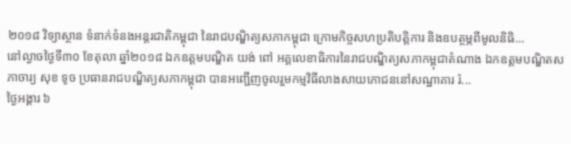២០១៨ វិទ្យាស្ថាន ទំនាក់ទំនងអន្តរជាតិកម្ពុជា នៃរាជបណ្ឌិត្យសភាកម្ពុជា ក្រោមកិច្ចសហប្រតិបត្តិការ និងឧបត្ថម្ភពីមូលនិធិ...
នៅល្ងាចថ្ងៃទី៣០ ខែតុលា ឆ្នាំ២០១៨ ឯកឧត្តមបណ្ឌិត យង់ ពៅ អគ្គលេខាធិការនៃរាជបណ្ឌិត្យសភាកម្ពុជាតំណាង ឯកឧត្តមបណ្ឌិតសភាចារ្យ សុខ ទូច ប្រធានរាជបណ្ឌិត្យសភាកម្ពុជា បានអញ្ជើញចូលរួមកម្មវិធីលាងសាយភោជននៅសណ្ឋាគារ រ៉...
ថ្ងៃអង្គារ ៦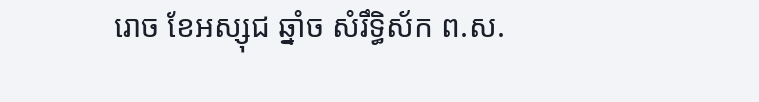រោច ខែអស្សុជ ឆ្នាំច សំរឹទ្ធិស័ក ព.ស.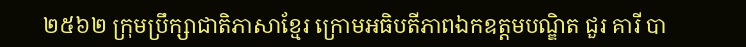២៥៦២ ក្រុមប្រឹក្សាជាតិភាសាខ្មែរ ក្រោមអធិបតីភាពឯកឧត្តមបណ្ឌិត ជួរ គារី បា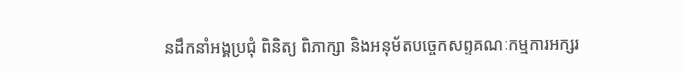នដឹកនាំអង្គប្រជុំ ពិនិត្យ ពិភាក្សា និងអនុម័តបច្ចេកសព្ទគណៈកម្មការអក្សរ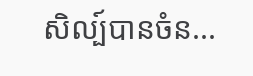សិល្ប៍បានចំន...